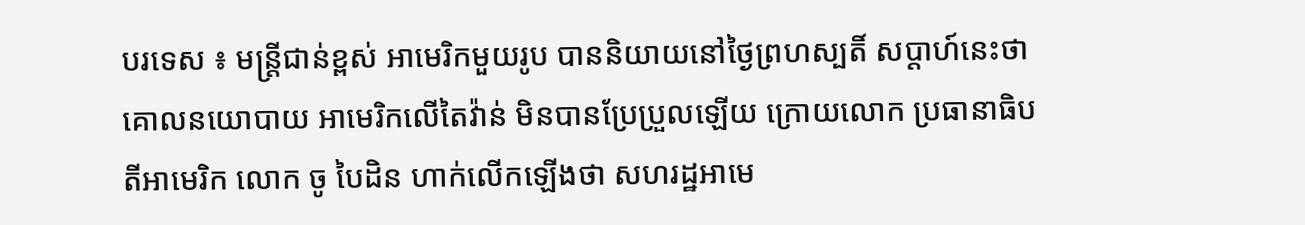បរទេស ៖ មន្ត្រីជាន់ខ្ពស់ អាមេរិកមួយរូប បាននិយាយនៅថ្ងៃព្រហស្បតិ៍ សប្ដាហ៍នេះថា គោលនយោបាយ អាមេរិកលើតៃវ៉ាន់ មិនបានប្រែប្រួលឡើយ ក្រោយលោក ប្រធានាធិបតីអាមេរិក លោក ចូ បៃដិន ហាក់លើកឡើងថា សហរដ្ឋអាមេ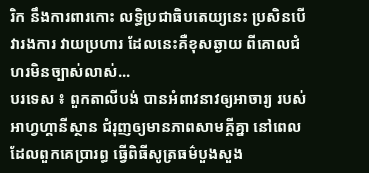រិក នឹងការពារកោះ លទ្ធិប្រជាធិបតេយ្យនេះ ប្រសិនបើវារងការ វាយប្រហារ ដែលនេះគឺខុសឆ្ងាយ ពីគោលជំហរមិនច្បាស់លាស់...
បរទេស ៖ ពួកតាលីបង់ បានអំពាវនាវឲ្យអាចារ្យ របស់អាហ្វហ្គានីស្ថាន ជំរុញឲ្យមានភាពសាមគ្គីគ្នា នៅពេលដែលពួកគេប្រារព្ធ ធ្វើពិធីសូត្រធម៌បួងសួង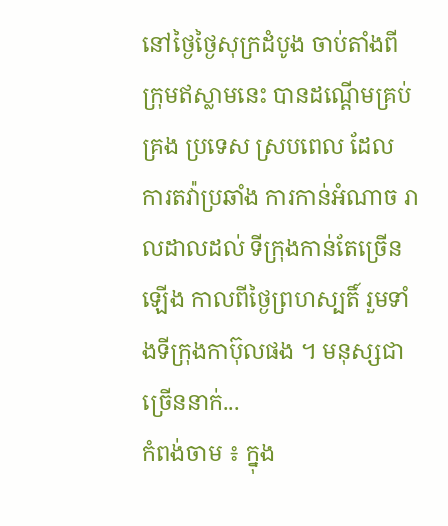នៅថ្ងៃថ្ងៃសុក្រដំបូង ចាប់តាំងពីក្រុមឥស្លាមនេះ បានដណ្ដើមគ្រប់គ្រង ប្រទេស ស្របពេល ដែល ការតវ៉ាប្រឆាំង ការកាន់អំណាច រាលដាលដល់ ទីក្រុងកាន់តែច្រើនឡើង កាលពីថ្ងៃព្រហស្បតិ៍ រួមទាំងទីក្រុងកាប៊ុលផង ។ មនុស្សជាច្រើននាក់...
កំពង់ចាម ៖ ក្នុង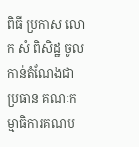ពិធី ប្រកាស លោក សំ ពិសិដ្ឋ ចូលកាន់តំណែងជាប្រធាន គណៈកម្មាធិការគណប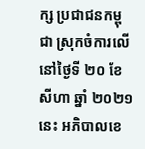ក្ស ប្រជាជនកម្ពុជា ស្រុកចំការលើ នៅថ្ងៃទី ២០ ខែសីហា ឆ្នាំ ២០២១នេះ អភិបាលខេ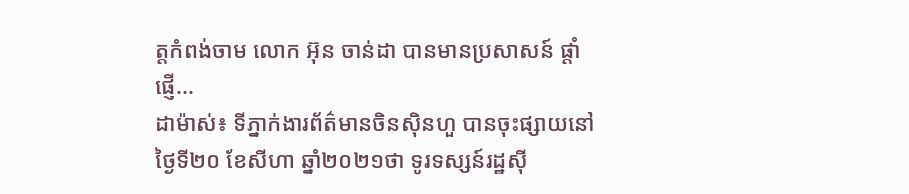ត្តកំពង់ចាម លោក អ៊ុន ចាន់ដា បានមានប្រសាសន៍ ផ្តាំផ្ញើ...
ដាម៉ាស់៖ ទីភ្នាក់ងារព័ត៌មានចិនស៊ិនហួ បានចុះផ្សាយនៅថ្ងៃទី២០ ខែសីហា ឆ្នាំ២០២១ថា ទូរទស្សន៍រដ្ឋស៊ី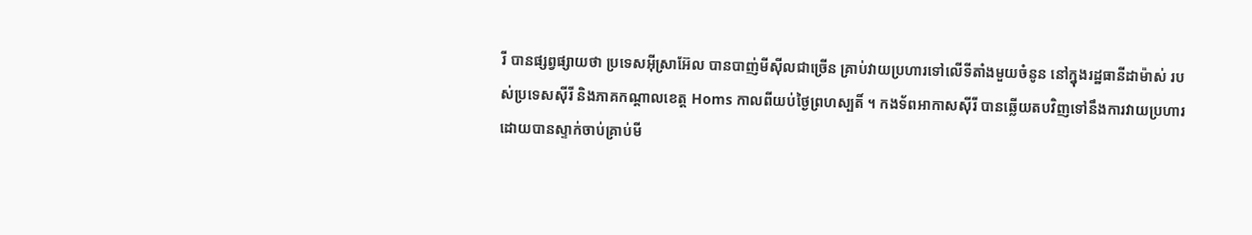រី បានផ្សព្វផ្សាយថា ប្រទេសអ៊ីស្រាអ៊ែល បានបាញ់មីស៊ីលជាច្រើន គ្រាប់វាយប្រហារទៅលើទីតាំងមួយចំនូន នៅក្នុងរដ្ឋធានីដាម៉ាស់ របស់ប្រទេសស៊ីរី និងភាគកណ្តាលខេត្ត Homs កាលពីយប់ថ្ងៃព្រហស្បតិ៍ ។ កងទ័ពអាកាសស៊ីរី បានឆ្លើយតបវិញទៅនឹងការវាយប្រហារ ដោយបានស្ទាក់ចាប់គ្រាប់មី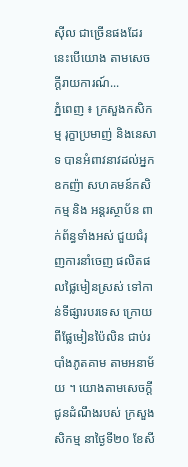ស៊ីល ជាច្រើនផងដែរ នេះបើយោង តាមសេចក្តីរាយការណ៍...
ភ្នំពេញ ៖ ក្រសួងកសិកម្ម រុក្ខាប្រមាញ់ និងនេសាទ បានអំពាវនាវដល់អ្នកឧកញ៉ា សហគមន៍កសិកម្ម និង អន្តរស្ថាប័ន ពាក់ព័ន្ធទាំងអស់ ជួយជំរុញការនាំចេញ ផលិតផលផ្លៃមៀនស្រស់ ទៅកាន់ទីផ្សារបរទេស ក្រោយពីផ្លែមៀនប៉ៃលិន ជាប់របាំងភូតគាម តាមអនាម័យ ។ យោងតាមសេចក្ដីជូនដំណឹងរបស់ ក្រសួងសិកម្ម នាថ្ងៃទី២០ ខែសី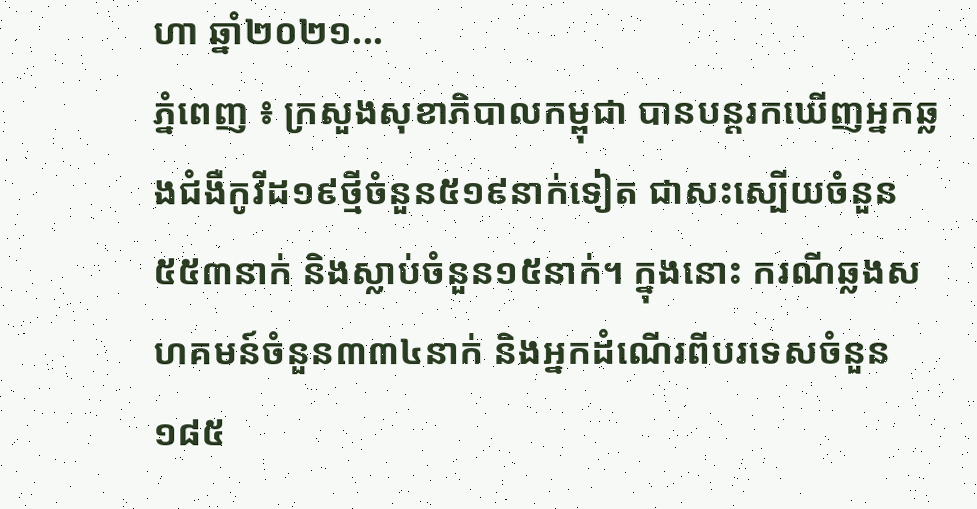ហា ឆ្នាំ២០២១...
ភ្នំពេញ ៖ ក្រសួងសុខាភិបាលកម្ពុជា បានបន្តរកឃើញអ្នកឆ្លងជំងឺកូវីដ១៩ថ្មីចំនួន៥១៩នាក់ទៀត ជាសះស្បើយចំនួន៥៥៣នាក់ និងស្លាប់ចំនួន១៥នាក់។ ក្នុងនោះ ករណីឆ្លងសហគមន៍ចំនួន៣៣៤នាក់ និងអ្នកដំណើរពីបរទេសចំនួន១៨៥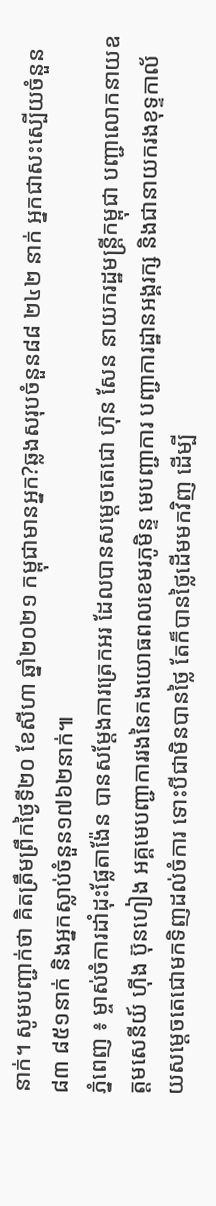នាក់។ សូមបញ្ជាក់ថា គិតត្រឹមព្រឹកថ្ងៃទី២០ ខែសីហា ឆ្នាំ២០២១ កម្ពុជាមានអ្នក?ឆ្លងសរុបចំនួន៨៨ ២៤២ នាក់ អ្នកជាសះស្បើយចំនួន៨៣ ៨៥១នាក់ និងអ្នកស្លាប់ចំនួន១៧៦២នាក់៕
ភ្នំពេញ ៖ ម្ចាស់ចំការដាំដុះផ្លែតាង៉ែន បានសម្តែងការត្រេកអរ ដែលបានសម្តេចតេជោ ហ៊ុន សែន នាយករដ្ឋមន្រ្តីកម្ពុជា បញ្ជាលោកនាយឧត្តមសេនីយ៍ ហ៊ីង ប៊ុនហៀង អគ្គមេបញ្ជាការរងនៃកងយោធពលខេមរភូមិន្ទ មេបញ្ជាការ បញ្ជាការដ្ឋានអង្គរក្ស និងជានាយករងខុទ្ទកាល័យសម្ដេចតេជោមកទិញដល់ចំការ ទោះបីជាមិនបានថ្លៃ តែក៏បានថ្លៃដើមមកវិញ ដើម្បី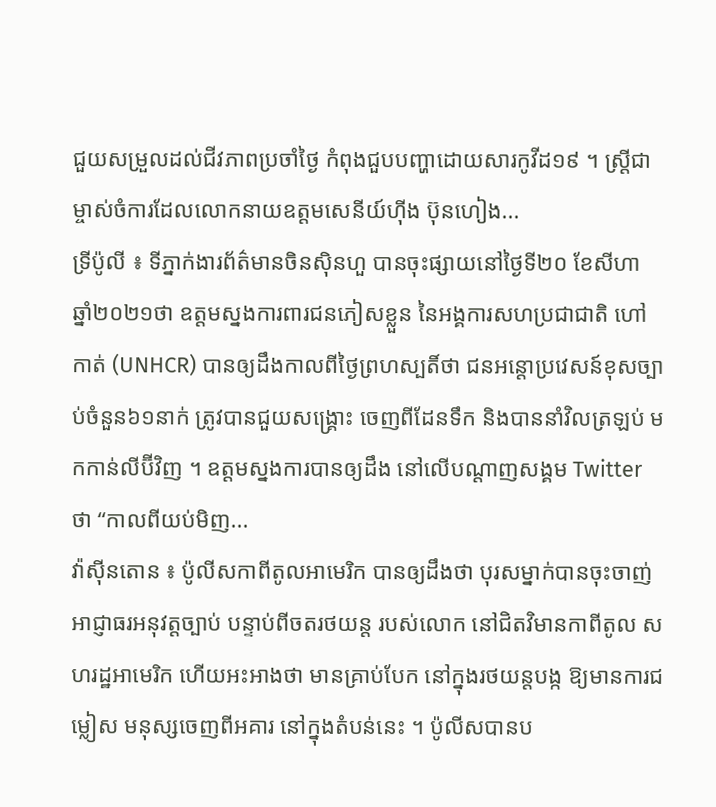ជួយសម្រួលដល់ជីវភាពប្រចាំថ្ងៃ កំពុងជួបបញ្ហាដោយសារកូវីដ១៩ ។ ស្រ្តីជាម្ចាស់ចំការដែលលោកនាយឧត្តមសេនីយ៍ហ៊ីង ប៊ុនហៀង...
ទ្រីប៉ូលី ៖ ទីភ្នាក់ងារព័ត៌មានចិនស៊ិនហួ បានចុះផ្សាយនៅថ្ងៃទី២០ ខែសីហា ឆ្នាំ២០២១ថា ឧត្តមស្នងការពារជនភៀសខ្លួន នៃអង្គការសហប្រជាជាតិ ហៅកាត់ (UNHCR) បានឲ្យដឹងកាលពីថ្ងៃព្រហស្បតិ៍ថា ជនអន្តោប្រវេសន៍ខុសច្បាប់ចំនួន៦១នាក់ ត្រូវបានជួយសង្គ្រោះ ចេញពីដែនទឹក និងបាននាំវិលត្រឡប់ មកកាន់លីប៊ីវិញ ។ ឧត្តមស្នងការបានឲ្យដឹង នៅលើបណ្តាញសង្គម Twitter ថា “កាលពីយប់មិញ...
វ៉ាស៊ីនតោន ៖ ប៉ូលីសកាពីតូលអាមេរិក បានឲ្យដឹងថា បុរសម្នាក់បានចុះចាញ់ អាជ្ញាធរអនុវត្តច្បាប់ បន្ទាប់ពីចតរថយន្ត របស់លោក នៅជិតវិមានកាពីតូល សហរដ្ឋអាមេរិក ហើយអះអាងថា មានគ្រាប់បែក នៅក្នុងរថយន្តបង្ក ឱ្យមានការជម្លៀស មនុស្សចេញពីអគារ នៅក្នុងតំបន់នេះ ។ ប៉ូលីសបានប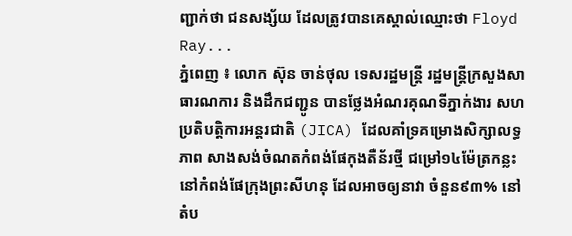ញ្ជាក់ថា ជនសង្ស័យ ដែលត្រូវបានគេស្គាល់ឈ្មោះថា Floyd Ray...
ភ្នំពេញ ៖ លោក ស៊ុន ចាន់ថុល ទេសរដ្ឋមន្ត្រី រដ្ឋមន្ត្រីក្រសួងសាធារណការ និងដឹកជញ្ជូន បានថ្លែងអំណរគុណទីភ្នាក់ងារ សហប្រតិបត្តិការអន្តរជាតិ (JICA) ដែលគាំទ្រគម្រោងសិក្សាលទ្ធភាព សាងសង់ចំណតកំពង់ផែកុងតឺន័រថ្មី ជម្រៅ១៤ម៉ែត្រកន្លះ នៅកំពង់ផែក្រុងព្រះសីហនុ ដែលអាចឲ្យនាវា ចំនួន៩៣% នៅតំប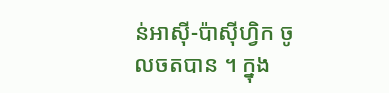ន់អាស៊ី-ប៉ាស៊ីហ្វិក ចូលចតបាន ។ ក្នុង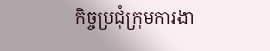កិច្ចប្រជុំក្រុមការងា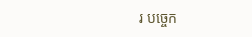រ បច្ចេក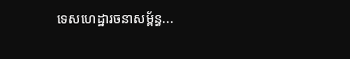ទេសហេដ្ឋារចនាសម្ព័ន្ធ...